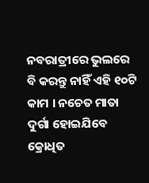ନବରାତ୍ରୀରେ ଭୁଲରେ ବି କରନ୍ତୁ ନାହିଁ ଏହି ୧୦ଟି କାମ । ନଚେତ ମାତା ଦୁର୍ଗା ହୋଇଯିବେ କ୍ରୋଧିତ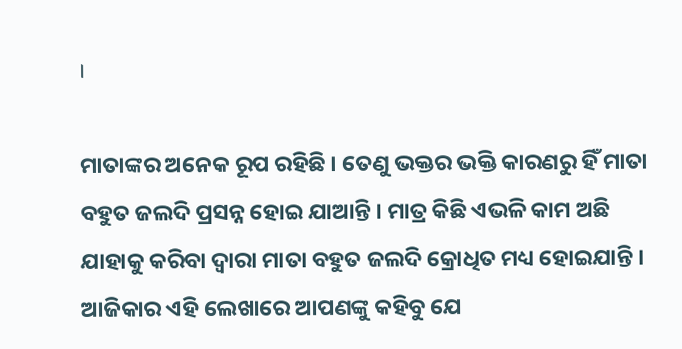।

ମାତାଙ୍କର ଅନେକ ରୂପ ରହିଛି । ତେଣୁ ଭକ୍ତର ଭକ୍ତି କାରଣରୁ ହିଁ ମାତା ବହୁତ ଜଲଦି ପ୍ରସନ୍ନ ହୋଇ ଯାଆନ୍ତି । ମାତ୍ର କିଛି ଏଭଳି କାମ ଅଛି ଯାହାକୁ କରିବା ଦ୍ୱାରା ମାତା ବହୁତ ଜଲଦି କ୍ରୋଧିତ ମଧ୍ୟ ହୋଇଯାନ୍ତି । ଆଜିକାର ଏହି ଲେଖାରେ ଆପଣଙ୍କୁ କହିବୁ ଯେ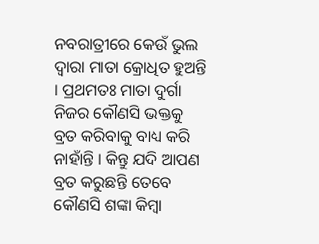ନବରାତ୍ରୀରେ କେଉଁ ଭୁଲ ଦ୍ୱାରା ମାତା କ୍ରୋଧିତ ହୁଅନ୍ତି । ପ୍ରଥମତଃ ମାତା ଦୁର୍ଗା ନିଜର କୌଣସି ଭକ୍ତକୁ ବ୍ରତ କରିବାକୁ ବାଧ୍ୟ କରି ନାହାଁନ୍ତି । କିନ୍ତୁ ଯଦି ଆପଣ ବ୍ରତ କରୁଛନ୍ତି ତେବେ କୌଣସି ଶଙ୍କା କିମ୍ବା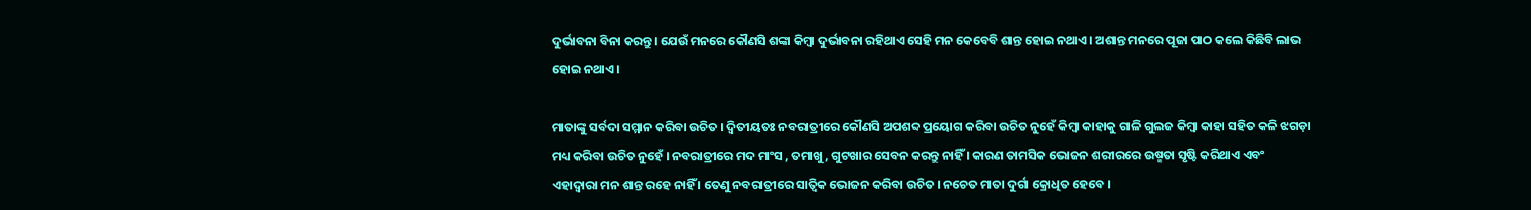ଦୁର୍ଭାବନା ବିନା କରନ୍ତୁ । ଯେଉଁ ମନରେ କୌଣସି ଶଙ୍କା କିମ୍ବା ଦୁର୍ଭାବନା ରହିଥାଏ ସେହି ମନ କେବେବି ଶାନ୍ତ ହୋଇ ନଥାଏ । ଅଶାନ୍ତ ମନରେ ପୂଜା ପାଠ କଲେ କିଛିବି ଲାଭ ହୋଇ ନଥାଏ ।

ମାତାଙ୍କୁ ସର୍ବଦା ସମ୍ମାନ କରିବା ଉଚିତ । ଦ୍ୱିତୀୟତଃ ନବରାତ୍ରୀରେ କୌଣସି ଅପଶବ୍ଦ ପ୍ରୟୋଗ କରିବା ଉଚିତ ନୁହେଁ କିମ୍ବା କାହାକୁ ଗାଳି ଗୁଲଜ କିମ୍ବା କାହା ସହିତ କଳି ଝଗଡ଼ା ମଧ୍ୟ କରିବା ଉଚିତ ନୁହେଁ । ନବରାତ୍ରୀରେ ମଦ ମାଂସ , ତମାଖୁ , ଗୁଟଖାର ସେବନ କରନ୍ତୁ ନାହିଁ । କାରଣ ତାମସିକ ଭୋଜନ ଶରୀରରେ ଉଷ୍ମତା ସୃଷ୍ଟି କରିଥାଏ ଏବଂ ଏହାଦ୍ବାରା ମନ ଶାନ୍ତ ରହେ ନାହିଁ । ତେଣୁ ନବରାତ୍ରୀରେ ସାତ୍ଵିକ ଭୋଜନ କରିବା ଉଚିତ । ନଚେତ ମାତା ଦୁର୍ଗା କ୍ରୋଧିତ ହେବେ ।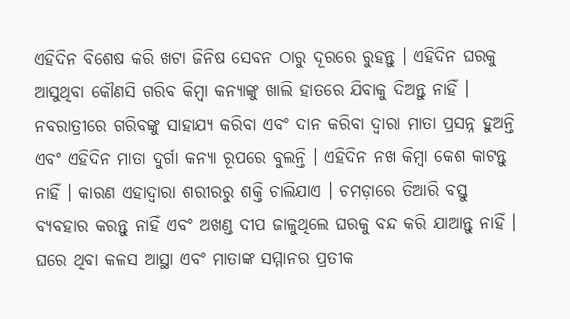ଏହିଦିନ ବିଶେଷ କରି ଖଟା ଜିନିଷ ସେବନ ଠାରୁ ଦୂରରେ ରୁହନ୍ତୁ । ଏହିଦିନ ଘରକୁ ଆସୁଥିବା କୌଣସି ଗରିବ କିମ୍ବା କନ୍ୟାଙ୍କୁ ଖାଲି ହାତରେ ଯିବାକୁ ଦିଅନ୍ତୁ ନାହିଁ । ନବରାତ୍ରୀରେ ଗରିବଙ୍କୁ ସାହାଯ୍ୟ କରିବା ଏବଂ ଦାନ କରିବା ଦ୍ୱାରା ମାତା ପ୍ରସନ୍ନ ହୁଅନ୍ତି ଏବଂ ଏହିଦିନ ମାତା ଦୁର୍ଗା କନ୍ୟା ରୂପରେ ବୁଲନ୍ତି । ଏହିଦିନ ନଖ କିମ୍ବା କେଶ କାଟନ୍ତୁ ନାହିଁ । କାରଣ ଏହାଦ୍ୱାରା ଶରୀରରୁ ଶକ୍ତି ଚାଲିଯାଏ । ଚମଡ଼ାରେ ତିଆରି ବସ୍ତୁ ବ୍ୟବହାର କରନ୍ତୁ ନାହିଁ ଏବଂ ଅଖଣ୍ଡ ଦୀପ ଜାଳୁଥିଲେ ଘରକୁ ବନ୍ଦ କରି ଯାଆନ୍ତୁ ନାହିଁ । ଘରେ ଥିବା କଳସ ଆସ୍ଥା ଏବଂ ମାତାଙ୍କ ସମ୍ମାନର ପ୍ରତୀକ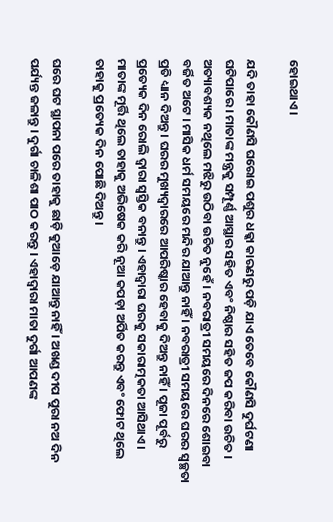ହୋଇଥାଏ ।

ଯଦି ତାହା କୌଣସି ଘରୋଇ ପଶୁର ଧକ୍କା କାରଣରୁ ପଡ଼ି ଯାଏ ତେବେ କୌଣସି ଦୁର୍ଘଟଣା ଘଟିପାରେ । ମାତାଙ୍କ ମନ୍ତ୍ରକୁ ସମ୍ପୂର୍ଣ୍ଣ ଆସ୍ଥାର ସହିତ ଏବଂ ନିଷ୍ଠାର ସହିତ ଜପ କରିବା ଉଚିତ । ଅତ୍ୟାବଶ୍ୟକ ନଥିଲେ ମଝିରୁ ଉଠିବା ଉଚିତ ନୁହେଁ । ନବରାତ୍ରୀ ସମୟରେ ଦିନରେ ଶୋଇବା ବର୍ଜିତ ଅଟେ । ମାସିକ ଧର୍ମ ସମୟରେ ମନ୍ଦିର ଯାଆନ୍ତୁ ନାହିଁ । ନବରାତ୍ରୀ ସମୟରେ ଘରର ସ୍ୱଚ୍ଛତା ପ୍ରତି ଧ୍ୟାନ ଦିଅନ୍ତୁ । ଘରର ମୁଖ୍ୟଦ୍ୱାରରେ ଆପରିଷ୍କାର ହେବାକୁ ଦିଅନ୍ତୁ ନାହିଁ । ପୂଜା ପୂର୍ବରୁ ପ୍ରତ୍ୟେକ ଦିନ ରୋଲି ଦ୍ୱାରା ସ୍ୱସ୍ତିକ ବନାନ୍ତୁ । ଏହାଦ୍ବାରା ଘରକୁ ସକାରାତ୍ମକତା ଆସିଥାଏ । ମାତାଙ୍କ ମୂର୍ତ୍ତି ଥିଲେ ତାହାକୁ ଅଭିଷେକ କରି ନୂଆ କପଡ଼ା ଅର୍ପିତ କରନ୍ତୁ ଏବଂ ଫୋଟ ଥିଲେ ତାହାକୁ ପ୍ରତ୍ୟେକ ଦିନ ପୋଛି ଦିଅନ୍ତୁ ।

ଘରେ ଘଟ ସ୍ଥାପନା ପରେ ତାହାକୁ ଛାଡ଼ି କୁଆଡ଼େ ଯାଆନ୍ତୁ ନାହିଁ । ଅଖଣ୍ଡ ଦୀପ ପୁରା ନଅ ଦିନ ପର୍ଯ୍ୟନ୍ତ ଜଳାନ୍ତୁ । ଦୁର୍ଗା ଚାଳିଶା ପାଠ କରନ୍ତୁ । ଏହାଦ୍ବାରା ମାତା ଦୁର୍ଗା ଆପଣଙ୍କ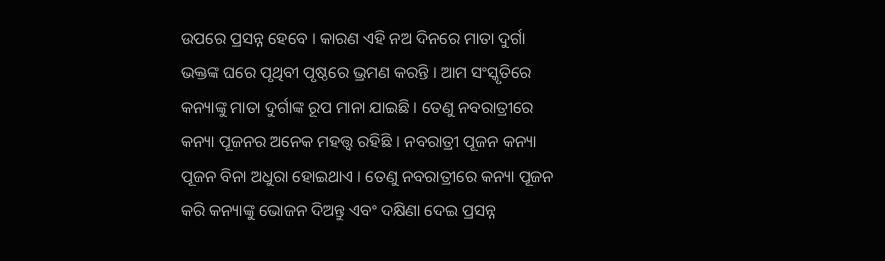ଉପରେ ପ୍ରସନ୍ନ ହେବେ । କାରଣ ଏହି ନଅ ଦିନରେ ମାତା ଦୁର୍ଗା ଭକ୍ତଙ୍କ ଘରେ ପୃଥିବୀ ପୃଷ୍ଠରେ ଭ୍ରମଣ କରନ୍ତି । ଆମ ସଂସ୍କୃତିରେ କନ୍ୟାଙ୍କୁ ମାତା ଦୁର୍ଗାଙ୍କ ରୂପ ମାନା ଯାଇଛି । ତେଣୁ ନବରାତ୍ରୀରେ କନ୍ୟା ପୂଜନର ଅନେକ ମହତ୍ତ୍ୱ ରହିଛି । ନବରାତ୍ରୀ ପୂଜନ କନ୍ୟା ପୂଜନ ବିନା ଅଧୁରା ହୋଇଥାଏ । ତେଣୁ ନବରାତ୍ରୀରେ କନ୍ୟା ପୂଜନ କରି କନ୍ୟାଙ୍କୁ ଭୋଜନ ଦିଅନ୍ତୁ ଏବଂ ଦକ୍ଷିଣା ଦେଇ ପ୍ରସନ୍ନ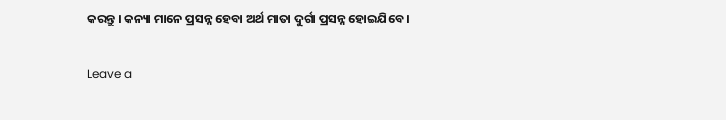କରନ୍ତୁ । କନ୍ୟା ମାନେ ପ୍ରସନ୍ନ ହେବା ଅର୍ଥ ମାତା ଦୁର୍ଗା ପ୍ରସନ୍ନ ହୋଇଯିବେ ।

Leave a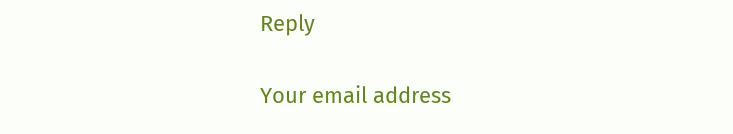Reply

Your email address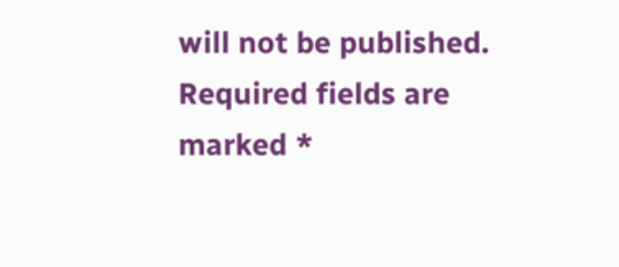will not be published. Required fields are marked *